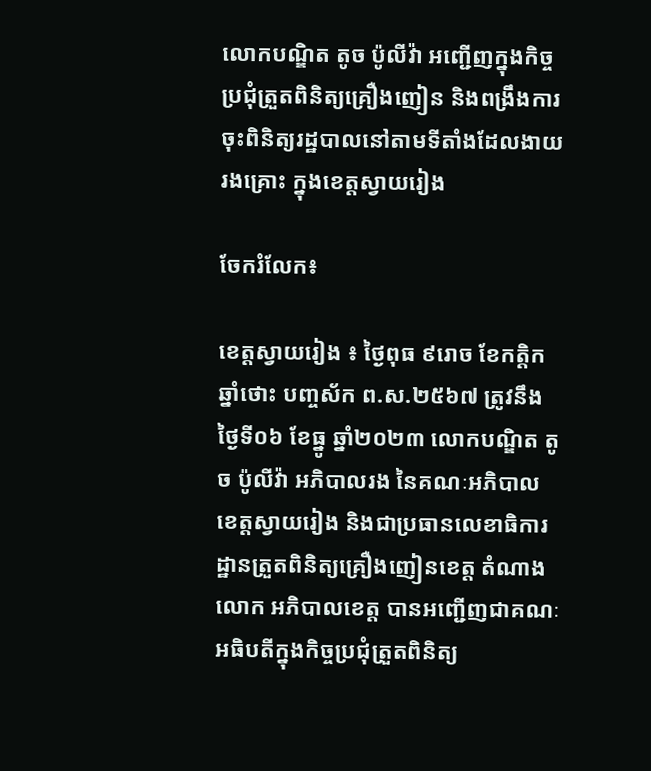លោកបណ្ឌិត តូច ប៉ូលីវ៉ា អញ្ជើញក្នុងកិច្ចប្រជុំត្រួតពិនិត្យគ្រឿងញៀន និងពង្រឹងការចុះពិនិត្យរដ្ឋបាលនៅតាមទីតាំងដែលងាយរងគ្រោះ ក្នុងខេត្តស្វាយរៀង

ចែករំលែក៖

ខេត្តស្វាយរៀង ៖ ថ្ងៃពុធ ៩រោច ខែកត្តិក ឆ្នាំថោះ បញ្ចស័ក ព.ស.២៥៦៧ ត្រូវនឹងថ្ងៃទី០៦ ខែធ្នូ ឆ្នាំ២០២៣ លោកបណ្ឌិត តូច ប៉ូលីវ៉ា អភិបាលរង នៃគណៈអភិបាលខេត្តស្វាយរៀង និងជាប្រធានលេខាធិការដ្ឋានត្រួតពិនិត្យគ្រឿងញៀនខេត្ត តំណាងលោក អភិបាលខេត្ត បានអញ្ជើញជាគណៈអធិបតីក្នុងកិច្ចប្រជុំត្រួតពិនិត្យ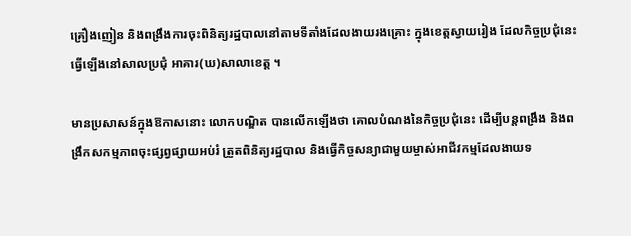គ្រឿងញៀន និងពង្រឹងការចុះពិនិត្យរដ្ឋបាលនៅតាមទីតាំងដែលងាយរងគ្រោះ ក្នុងខេត្តស្វាយរៀង ដែលកិច្ចប្រជុំនេះធ្វើឡើងនៅសាលប្រជុំ អាគារ(ឃ)សាលាខេត្ត ។

មានប្រសាសន៍ក្នុងឱកាសនោះ លោកបណ្ឌិត បានលើកឡើងថា គោលបំណងនៃកិច្ចប្រជុំនេះ ដើម្បីបន្តពង្រឹង និងពង្រឹកសកម្មភាពចុះផ្សព្វផ្សាយអប់រំ ត្រួតពិនិត្យរដ្ឋបាល និងធ្វើកិច្ចសន្យាជាមួយម្ចាស់អាជីវកម្មដែលងាយទ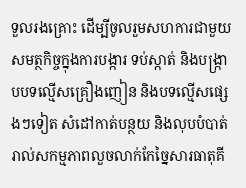ទួលរងគ្រោះ ដើម្បីចូលរួមសហការជាមួយសមត្ថកិច្ចក្នុងការបង្ការ ទប់ស្កាត់ និងបង្ក្រាបបទល្មើសគ្រឿងញៀន និងបទល្មើសផ្សេងៗទៀត សំដៅកាត់បន្ថយ និងលុបបំបាត់រាល់សកម្មភាពលួចលាក់កែច្នៃសារធាតុគី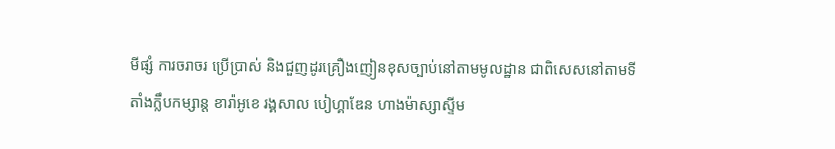មីផ្សំ ការចរាចរ ប្រើប្រាស់ និងជួញដូរគ្រឿងញៀនខុសច្បាប់នៅតាមមូលដ្ឋាន ជាពិសេសនៅតាមទីតាំងក្លឹបកម្សាន្ត ខារ៉ាអូខេ រង្គសាល បៀហ្គាឌែន ហាងម៉ាស្សាស្ទីម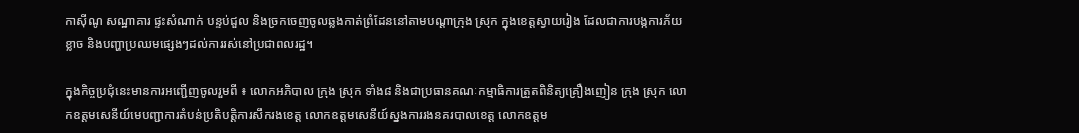កាស៊ីណូ សណ្ឋាគារ ផ្ទះសំណាក់ បន្ទប់ជួល និងច្រកចេញចូលឆ្លងកាត់ព្រំដែននៅតាមបណ្តាក្រុង ស្រុក ក្នុងខេត្តស្វាយរៀង ដែលជាការបង្កការភ័យខ្លាច និងបញ្ហាប្រឈមផ្សេងៗដល់ការរស់នៅប្រជាពលរដ្ឋ។

ក្នុងកិច្ចប្រជុំនេះមានការអញ្ជើញចូលរួមពី ៖ លោកអភិបាល ក្រុង ស្រុក ទាំង៨ និងជាប្រធានគណៈកម្មាធិការត្រួតពិនិត្យគ្រឿងញៀន ក្រុង ស្រុក លោកឧត្ដមសេនីយ៍មេបញ្ជាការតំបន់ប្រតិបត្តិការសឹករងខេត្ត លោកឧត្ដមសេនីយ៍ស្នងការរងនគរបាលខេត្ត លោកឧត្ដម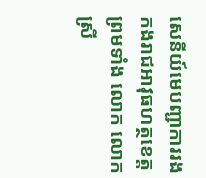សេនីយ៍មេបញ្ជាការរងកងរាជអាវុធហត្ថខេត្ត ព្រមទាំង លោក លោកស្រី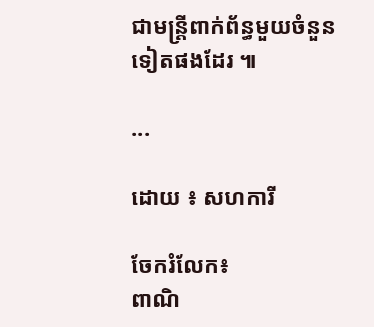ជាមន្រ្តីពាក់ព័ន្ធមួយចំនួនទៀតផងដែរ ៕

...

ដោយ ៖ សហការី

ចែករំលែក៖
ពាណិ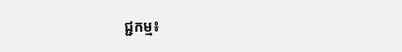ជ្ជកម្ម៖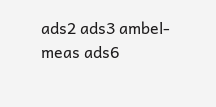ads2 ads3 ambel-meas ads6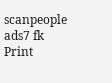scanpeople ads7 fk Print